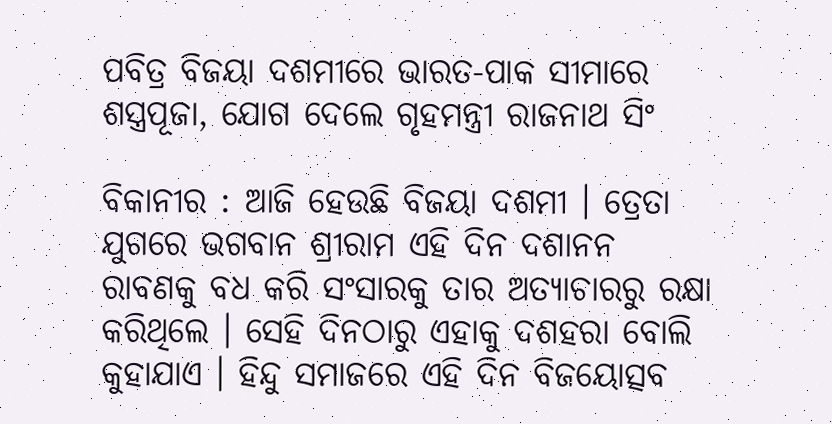ପବିତ୍ର ବିଜୟା ଦଶମୀରେ ଭାରତ-ପାକ ସୀମାରେ ଶସ୍ତ୍ରପୂଜା, ଯୋଗ ଦେଲେ ଗୃହମନ୍ତ୍ରୀ ରାଜନାଥ ସିଂ

ବିକାନୀର : ଆଜି ହେଉଛି ବିଜୟା ଦଶମୀ । ତ୍ରେତା ଯୁଗରେ ଭଗବାନ ଶ୍ରୀରାମ ଏହି ଦିନ ଦଶାନନ ରାବଣକୁ ବଧ କରି ସଂସାରକୁ ତାର ଅତ୍ୟାଚାରରୁ ରକ୍ଷା କରିଥିଲେ । ସେହି ଦିନଠାରୁ ଏହାକୁ ଦଶହରା ବୋଲି କୁହାଯାଏ । ହିନ୍ଦୁ ସମାଜରେ ଏହି ଦିନ ବିଜୟୋତ୍ସବ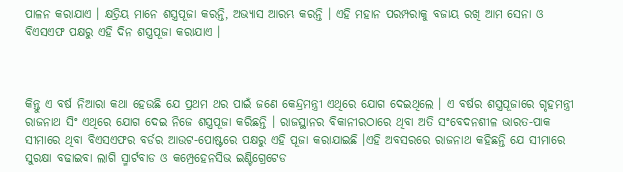ପାଳନ କରାଯାଏ । କ୍ଷତ୍ରିୟ ମାନେ ଶସ୍ତ୍ରପୂଜା କରନ୍ତି, ଅଭ୍ୟାସ ଆରମ୍ଭ କରନ୍ତି । ଏହି ମହାନ ପରମ୍ପରାକୁ ବଜାୟ ରଖି ଆମ ସେନା ଓ ବିଏସଏଫ ପକ୍ଷରୁ ଏହି ଦିନ ଶସ୍ତ୍ରପୂଜା କରାଯାଏ ।



କିନ୍ତୁ ଏ ବର୍ଷ ନିଆରା କଥା ହେଉଛି ଯେ ପ୍ରଥମ ଥର ପାଇଁ ଜଣେ କେନ୍ଦ୍ରମନ୍ତ୍ରୀ ଏଥିରେ ଯୋଗ ଦେଇଥିଲେ । ଏ ବର୍ଷର ଶସ୍ତ୍ରପୂଜାରେ ଗୃହମନ୍ତ୍ରୀ ରାଜନାଥ ସିଂ ଏଥିରେ ଯୋଗ ଦେଇ ନିଜେ ଶସ୍ତ୍ରପୂଜା କରିଛନ୍ତି । ରାଜସ୍ଥାନର ବିକାନୀରଠାରେ ଥିବା ଅତି ସଂବେଦନଶୀଳ ଭାରତ-ପାକ ସୀମାରେ ଥିବା ବିଏସଏଫର ବର୍ଡର ଆଉଟ-ପୋଷ୍ଟରେ ପକ୍ଷରୁ ଏହି ପୂଜା କରାଯାଇଛି ।ଏହି ଅବସରରେ ରାଜନାଥ କହିଛନ୍ତି ଯେ ସୀମାରେ ସୁରକ୍ଷା ବଢାଇବା ଲାଗି ସ୍ମାର୍ଟବାଡ ଓ କମ୍ପ୍ରେହେନସିଭ ଇଣ୍ଟିଗ୍ରେଟେଡ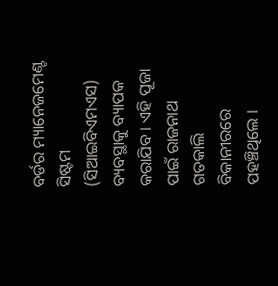ବର୍ଡର ମ୍ୟାନେଜମେଣ୍ଟ ସିଷ୍ଟମ (ସିଆଇବିଏମଏସ) ବ୍ୟବସ୍ଥାକୁ ବ୍ୟାପକ କରାଯିବ । ଏହି ପୂଜା ପାଇଁ ରାଜନାଥ ଗତକାଲି ବିକାନୀରରେ ପହଞ୍ଚିଥିଲେ ।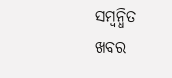ସମ୍ବନ୍ଧିତ ଖବର